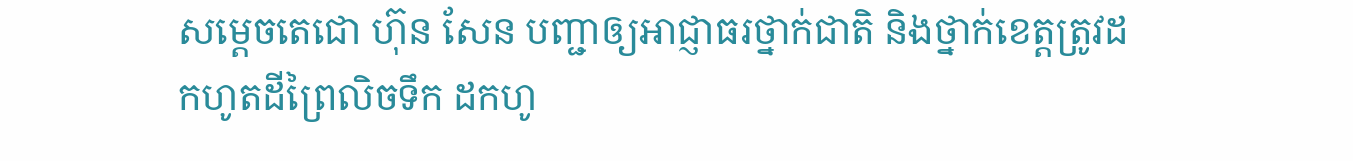សម្ដេចតេជោ ហ៊ុន សែន បញ្ជាឲ្យអាជ្ញាធរថ្នាក់ជាតិ និងថ្នាក់ខេត្តត្រូវដកហូតដីព្រៃលិចទឹក ដកហូ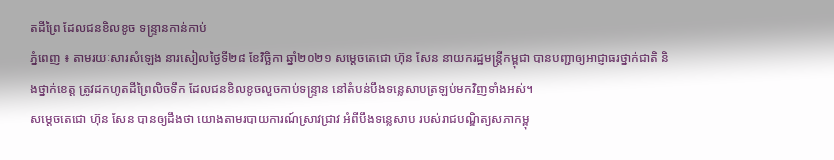តដីព្រៃ ដែលជនខិលខូច ទន្ទ្រានកាន់កាប់
ភ្នំពេញ ៖ តាមរយៈសារសំឡេង នារសៀលថ្ងៃទី២៨ ខែវិច្ឆិកា ឆ្នាំ២០២១ សម្ដេចតេជោ ហ៊ុន សែន នាយករដ្ឋមន្ដ្រីកម្ពុជា បានបញ្ជាឲ្យអាជ្ញាធរថ្នាក់ជាតិ និងថ្នាក់ខេត្ត ត្រូវដកហូតដីព្រៃលិចទឹក ដែលជនខិលខូចលួចកាប់ទន្ទ្រាន នៅតំបន់បឹងទន្លេសាបត្រឡប់មកវិញទាំងអស់។
សម្ដេចតេជោ ហ៊ុន សែន បានឲ្យដឹងថា យោងតាមរបាយការណ៍ស្រាវជ្រាវ អំពីបឹងទន្លេសាប របស់រាជបណ្ឌិត្យសភាកម្ពុ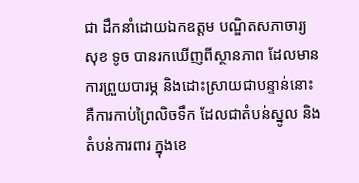ជា ដឹកនាំដោយឯកឧត្តម បណ្ឌិតសភាចារ្យ សុខ ទូច បានរកឃើញពីស្ថានភាព ដែលមានការព្រួយបារម្ភ និងដោះស្រាយជាបន្ទាន់នោះ គឺការកាប់ព្រៃលិចទឹក ដែលជាតំបន់ស្នូល និងតំបន់ការពារ ក្នុងខេ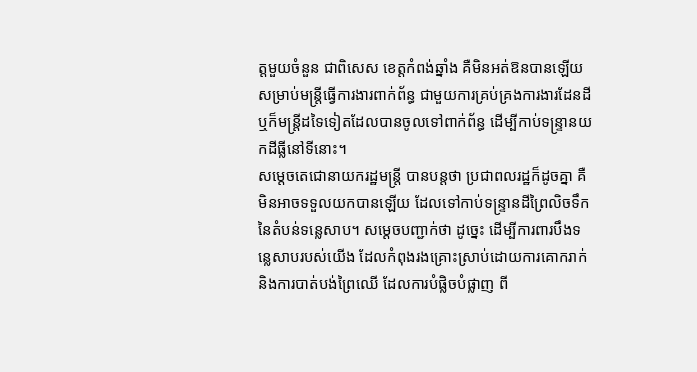ត្តមួយចំនួន ជាពិសេស ខេត្តកំពង់ឆ្នាំង គឺមិនអត់ឱនបានឡើយ សម្រាប់មន្ដ្រីធ្វើការងារពាក់ព័ន្ធ ជាមួយការគ្រប់គ្រងការងារដែនដី ឬក៏មន្ដ្រីដទៃទៀតដែលបានចូលទៅពាក់ព័ន្ធ ដើម្បីកាប់ទន្រ្ទានយកដីធ្លីនៅទីនោះ។
សម្ដេចតេជោនាយករដ្ឋមន្ត្រី បានបន្ដថា ប្រជាពលរដ្ឋក៏ដូចគ្នា គឺមិនអាចទទួលយកបានឡើយ ដែលទៅកាប់ទន្ទ្រានដីព្រៃលិចទឹកនៃតំបន់ទន្លេសាប។ សម្ដេចបញ្ជាក់ថា ដូច្នេះ ដើម្បីការពារបឹងទន្លេសាបរបស់យើង ដែលកំពុងរងគ្រោះស្រាប់ដោយការគោករាក់ និងការបាត់បង់ព្រៃឈើ ដែលការបំផ្លិចបំផ្លាញ ពី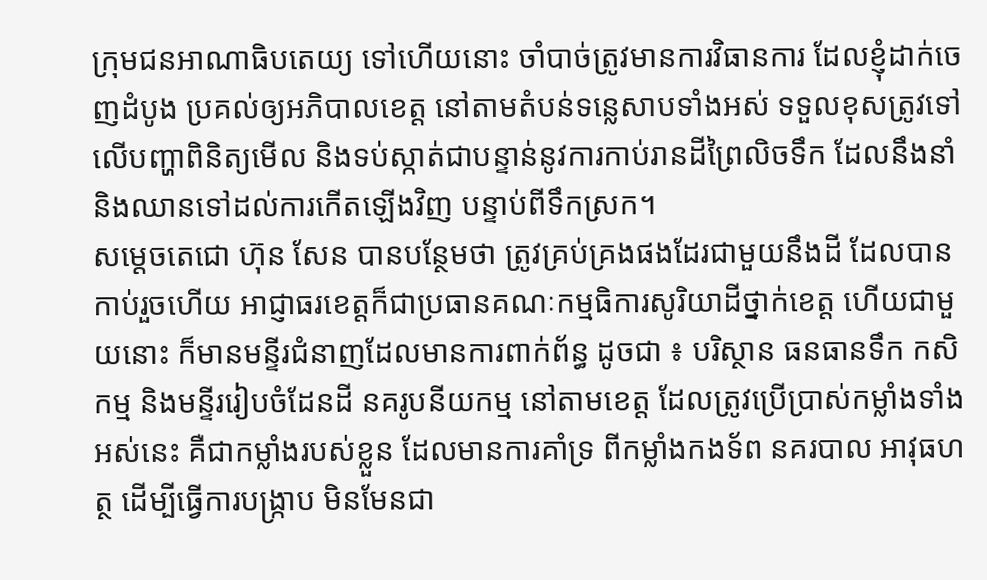ក្រុមជនអាណាធិបតេយ្យ ទៅហើយនោះ ចាំបាច់ត្រូវមានការវិធានការ ដែលខ្ញុំដាក់ចេញដំបូង ប្រគល់ឲ្យអភិបាលខេត្ត នៅតាមតំបន់ទន្លេសាបទាំងអស់ ទទួលខុសត្រូវទៅលើបញ្ហាពិនិត្យមើល និងទប់ស្កាត់ជាបន្ទាន់នូវការកាប់រានដីព្រៃលិចទឹក ដែលនឹងនាំ និងឈានទៅដល់ការកើតឡើងវិញ បន្ទាប់ពីទឹកស្រក។
សម្ដេចតេជោ ហ៊ុន សែន បានបន្ថែមថា ត្រូវគ្រប់គ្រងផងដែរជាមួយនឹងដី ដែលបានកាប់រួចហើយ អាជ្ញាធរខេត្តក៏ជាប្រធានគណៈកម្មធិការសូរិយាដីថ្នាក់ខេត្ត ហើយជាមួយនោះ ក៏មានមន្ទីរជំនាញដែលមានការពាក់ព័ន្ធ ដូចជា ៖ បរិស្ថាន ធនធានទឹក កសិកម្ម និងមន្ទីររៀបចំដែនដី នគរូបនីយកម្ម នៅតាមខេត្ត ដែលត្រូវប្រើប្រាស់កម្លាំងទាំងអស់នេះ គឺជាកម្លាំងរបស់ខ្លួន ដែលមានការគាំទ្រ ពីកម្លាំងកងទ័ព នគរបាល អាវុធហត្ថ ដើម្បីធ្វើការបង្ក្រាប មិនមែនជា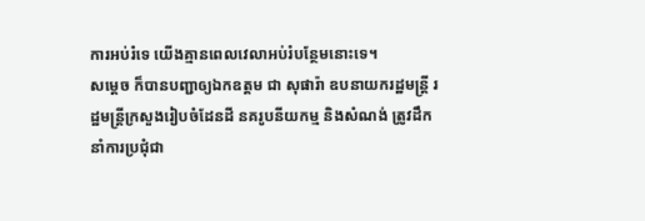ការអប់រំទេ យើងគ្មានពេលវេលាអប់រំបន្ថែមនោះទេ។
សម្ដេច ក៏បានបញ្ជាឲ្យឯកឧត្តម ជា សុផារ៉ា ឧបនាយករដ្ឋមន្ដ្រី រដ្ឋមន្ដ្រីក្រសួងរៀបចំដែនដី នគរូបនីយកម្ម និងសំណង់ ត្រូវដឹកនាំការប្រជុំជា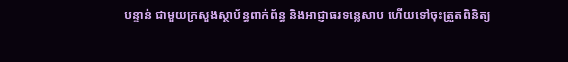បន្ទាន់ ជាមួយក្រសួងស្ថាប័ន្ធពាក់ព័ន្ធ និងអាជ្ញាធរទន្លេសាប ហើយទៅចុះត្រួតពិនិត្យ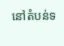នៅតំបន់ទ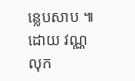ន្លេបសាប ៕ ដោយ វណ្ណលុក